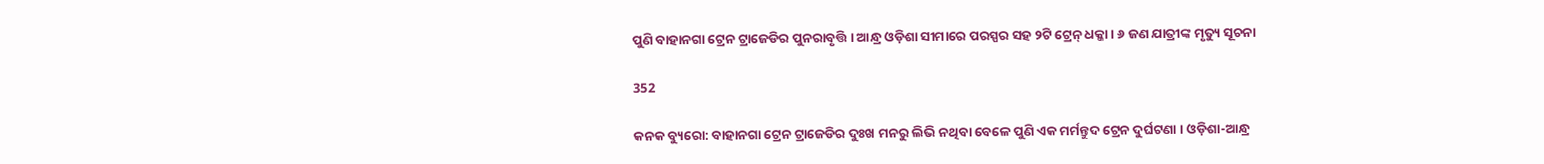ପୁଣି ବାହାନଗା ଟ୍ରେନ ଟ୍ରାଜେଡିର ପୁନରାବୃତ୍ତି । ଆନ୍ଧ୍ର ଓଡ଼ିଶା ସୀମାରେ ପରସ୍ପର ସହ ୨ଟି ଟ୍ରେନ୍ ଧକ୍କା । ୬ ଜଣ ଯାତ୍ରୀଙ୍କ ମୃତ୍ୟୁ ସୂଚନା

352

କନକ ବ୍ୟୁରୋ: ବାହାନଗା ଟ୍ରେନ ଟ୍ରାଜେଡିର ଦୁଃଖ ମନରୁ ଲିଭି ନଥିବା ବେଳେ ପୁଣି ଏକ ମର୍ମନ୍ତୁଦ ଟ୍ରେନ ଦୁର୍ଘଟଣା । ଓଡ଼ିଶା-ଆନ୍ଧ୍ର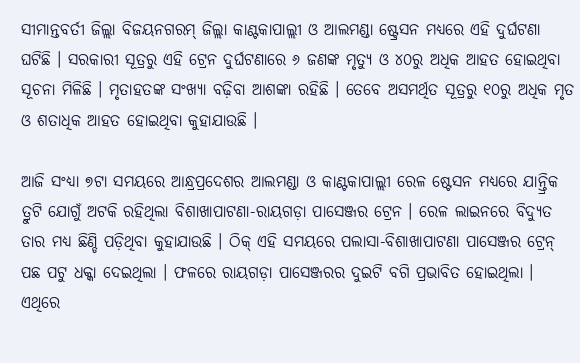ସୀମାନ୍ତବର୍ତୀ ଜିଲ୍ଲା ବିଜୟନଗରମ୍ ଜିଲ୍ଲା କାଣ୍ଟକାପାଲ୍ଲୀ ଓ ଆଲମଣ୍ଡା ଷ୍ଟ୍ରେସନ ମଧ୍ୟରେ ଏହି ଦୁର୍ଘଟଣା ଘଟିଛି । ସରକାରୀ ସୂତ୍ରରୁ ଏହି ଟ୍ରେନ ଦୁର୍ଘଟଣାରେ ୬ ଜଣଙ୍କ ମୃତ୍ୟୁ ଓ ୪୦ରୁ ଅଧିକ ଆହତ ହୋଇଥିବା ସୂଚନା ମିଳିଛି । ମୃତାହତଙ୍କ ସଂଖ୍ୟା ବଢ଼ିବା ଆଶଙ୍କା ରହିଛି । ତେବେ ଅସମର୍ଥିତ ସୂତ୍ରରୁ ୧୦ରୁ ଅଧିକ ମୃତ ଓ ଶତାଧିକ ଆହତ ହୋଇଥିବା କୁହାଯାଉଛି ।

ଆଜି ସଂଧ୍ୟା ୭ଟା ସମୟରେ ଆନ୍ଧ୍ରପ୍ରଦେଶର ଆଲମଣ୍ଡା ଓ କାଣ୍ଟକାପାଲ୍ଲୀ ରେଳ ଷ୍ଟେସନ ମଧ୍ୟରେ ଯାନ୍ତ୍ରିକ ତ୍ରୁଟି ଯୋଗୁଁ ଅଟକି ରହିଥିଲା ବିଶାଖାପାଟଣା-ରାୟଗଡ଼ା ପାସେଞ୍ଜର ଟ୍ରେନ । ରେଳ ଲାଇନରେ ବିଦ୍ୟୁତ ତାର ମଧ୍ୟ ଛିଣ୍ଡି ପଡ଼ିଥିବା କୁହାଯାଉଛି । ଠିକ୍ ଏହି ସମୟରେ ପଲାସା-ବିଶାଖାପାଟଣା ପାସେଞ୍ଜର ଟ୍ରେନ୍ ପଛ ପଟୁ ଧକ୍କା ଦେଇଥିଲା । ଫଳରେ ରାୟଗଡ଼ା ପାସେଞ୍ଜରର ଦୁଇଟି ବଗି ପ୍ରଭାବିତ ହୋଇଥିଲା । ଏଥିରେ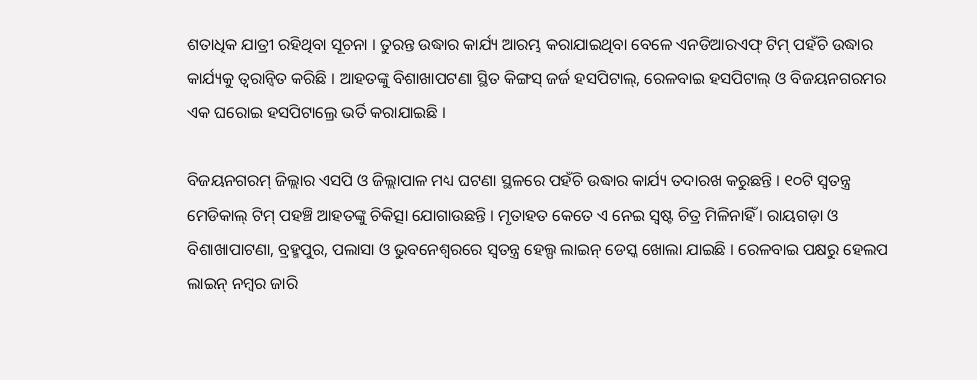ଶତାଧିକ ଯାତ୍ରୀ ରହିଥିବା ସୂଚନା । ତୁରନ୍ତ ଉଦ୍ଧାର କାର୍ଯ୍ୟ ଆରମ୍ଭ କରାଯାଇଥିବା ବେଳେ ଏନଡିଆରଏଫ୍ ଟିମ୍ ପହଁଚି ଉଦ୍ଧାର କାର୍ଯ୍ୟକୁ ତ୍ୱରାନ୍ୱିତ କରିଛି । ଆହତଙ୍କୁ ବିଶାଖାପଟଣା ସ୍ଥିତ କିଙ୍ଗସ୍ ଜର୍ଜ ହସପିଟାଲ୍, ରେଳବାଇ ହସପିଟାଲ୍ ଓ ବିଜୟନଗରମର ଏକ ଘରୋଇ ହସପିଟାଲ୍ରେ ଭର୍ତି କରାଯାଇଛି ।

ବିଜୟନଗରମ୍ ଜିଲ୍ଲାର ଏସପି ଓ ଜିଲ୍ଲାପାଳ ମଧ୍ୟ ଘଟଣା ସ୍ଥଳରେ ପହଁଚି ଉଦ୍ଧାର କାର୍ଯ୍ୟ ତଦାରଖ କରୁଛନ୍ତି । ୧୦ଟି ସ୍ୱତନ୍ତ୍ର ମେଡିକାଲ୍ ଟିମ୍ ପହଞ୍ଚି ଆହତଙ୍କୁ ଚିକିତ୍ସା ଯୋଗାଉଛନ୍ତି । ମୃତାହତ କେତେ ଏ ନେଇ ସ୍ୱଷ୍ଟ ଚିତ୍ର ମିଳିନାହିଁ । ରାୟଗଡ଼ା ଓ ବିଶାଖାପାଟଣା, ବ୍ରହ୍ମପୁର, ପଲାସା ଓ ଭୁବନେଶ୍ୱରରେ ସ୍ୱତନ୍ତ୍ର ହେଲ୍ପ ଲାଇନ୍ ଡେସ୍କ ଖୋଲା ଯାଇଛି । ରେଳବାଇ ପକ୍ଷରୁ ହେଲପ ଲାଇନ୍ ନମ୍ବର ଜାରି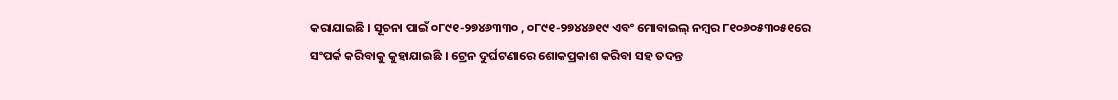କରାଯାଇଛି । ସୂଚନା ପାଇଁ ୦୮୯୧-୨୭୪୬୩୩୦ , ୦୮୯୧-୨୭୪୪୬୧୯ ଏବଂ ମୋବାଇଲ୍ ନମ୍ବର ୮୧୦୬୦୫୩୦୫୧ରେ ସଂପର୍କ କରିବାକୁ କୁହାଯାଇଛି । ଟ୍ରେନ ଦୁର୍ଘଟଣାରେ ଶୋକପ୍ରକାଶ କରିବା ସହ ତଦନ୍ତ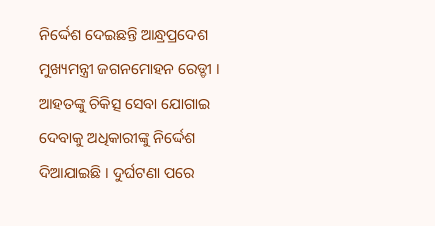ନିର୍ଦ୍ଦେଶ ଦେଇଛନ୍ତି ଆନ୍ଧ୍ରପ୍ରଦେଶ ମୁଖ୍ୟମନ୍ତ୍ରୀ ଜଗନମୋହନ ରେଡ୍ଡୀ । ଆହତଙ୍କୁ ଚିକିତ୍ସ ସେବା ଯୋଗାଇ ଦେବାକୁ ଅଧିକାରୀଙ୍କୁ ନିର୍ଦ୍ଦେଶ ଦିଆଯାଇଛି । ଦୁର୍ଘଟଣା ପରେ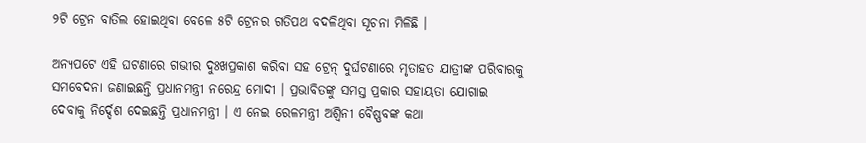୨ଟି ଟ୍ରେନ ବାତିଲ ହୋଇଥିବା ବେଳେ ୫ଟି ଟ୍ରେନର ଗତିପଥ ବଦଳିଥିବା ସୂଚନା ମିଳିଛି ।

ଅନ୍ୟପଟେ ଏହି ଘଟଣାରେ ଗଭୀର ଦୁଃଖପ୍ରକାଶ କରିବା ସହ ଟ୍ରେନ୍ ଦୁର୍ଘଟଣାରେ ମୃତାହତ ଯାତ୍ରୀଙ୍କ ପରିବାରକୁ ସମବେଦନା ଜଣାଇଛନ୍ତି ପ୍ରଧାନମନ୍ତ୍ରୀ ନରେନ୍ଦ୍ର ମୋଦୀ । ପ୍ରଭାବିତଙ୍କୁ ସମସ୍ତ ପ୍ରକାର ସହାୟତା ଯୋଗାଇ ଦେବାକୁ ନିର୍ଦ୍ଦେଶ ଦେଇଛନ୍ତି ପ୍ରଧାନମନ୍ତ୍ରୀ । ଏ ନେଇ ରେଳମନ୍ତ୍ରୀ ଅଶ୍ୱିନୀ ବୈଷ୍ଣବଙ୍କ କଥା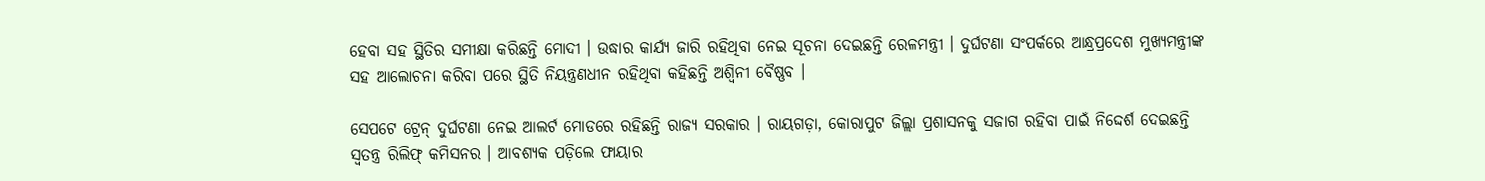ହେବା ସହ ସ୍ଥିତିର ସମୀକ୍ଷା କରିଛନ୍ତି ମୋଦୀ । ଉଦ୍ଧାର କାର୍ଯ୍ୟ ଜାରି ରହିଥିବା ନେଇ ସୂଚନା ଦେଇଛନ୍ତି ରେଳମନ୍ତ୍ରୀ । ଦୁର୍ଘଟଣା ସଂପର୍କରେ ଆନ୍ଧ୍ରପ୍ରଦେଶ ମୁଖ୍ୟମନ୍ତ୍ରୀଙ୍କ ସହ ଆଲୋଚନା କରିବା ପରେ ସ୍ଥିତି ନିୟନ୍ତ୍ରଣଧୀନ ରହିଥିବା କହିଛନ୍ତି ଅଶ୍ୱିନୀ ବୈଷ୍ଣବ ।

ସେପଟେ ଟ୍ରେନ୍ ଦୁର୍ଘଟଣା ନେଇ ଆଲର୍ଟ ମୋଡରେ ରହିଛନ୍ତି ରାଜ୍ୟ ସରକାର । ରାୟଗଡ଼ା, କୋରାପୁଟ ଜିଲ୍ଲା ପ୍ରଶାସନକୁ ସଜାଗ ରହିବା ପାଇଁ ନିଦ୍ଦେର୍ଶ ଦେଇଛନ୍ତି ସ୍ୱତନ୍ତ୍ର ରିଲିଫ୍ କମିସନର । ଆବଶ୍ୟକ ପଡ଼ିଲେ ଫାୟାର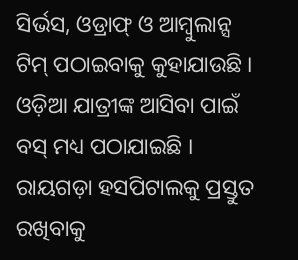ସିର୍ଭସ, ଓଡ୍ରାଫ୍ ଓ ଆମ୍ବୁଲାନ୍ସ ଟିମ୍ ପଠାଇବାକୁ କୁହାଯାଉଛି । ଓଡ଼ିଆ ଯାତ୍ରୀଙ୍କ ଆସିବା ପାଇଁ ବସ୍ ମଧ୍ୟ ପଠାଯାଇଛି । ରାୟଗଡ଼ା ହସପିଟାଲକୁ ପ୍ରସ୍ତୁତ ରଖିବାକୁ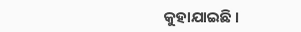କୁହାଯାଇଛି ।